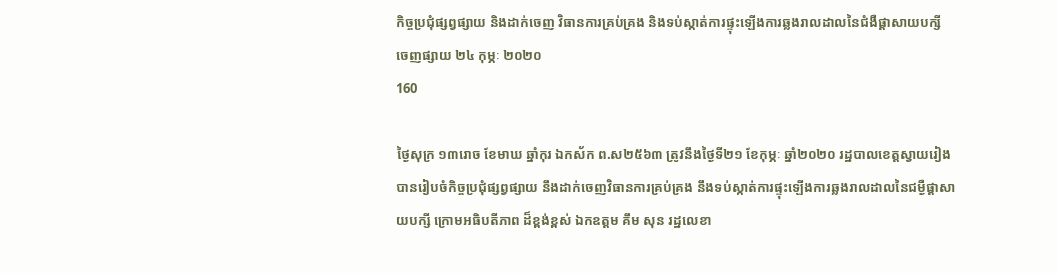កិច្ចប្រជុំផ្សព្វផ្សាយ និងដាក់ចេញ វិធានការគ្រប់គ្រង និងទប់ស្កាត់ការផ្ទុះឡើងការឆ្លងរាលដាលនៃជំងឺផ្តាសាយបក្សី
ចេញផ្សាយ ២៤ កុម្ភៈ ២០២០
160

ថ្ងៃសុក្រ ១៣រោច ខែមាឃ ឆ្នាំកុរ ឯកស័ក ព.ស២៥៦៣ ត្រូវនឹងថ្ងៃទី២១ ខែកុម្ភៈ ឆ្នាំ២០២០ រដ្ឋបាលខេត្តស្វាយរៀង បានរៀបចំកិច្ចប្រជុំផ្សព្វផ្សាយ នឹងដាក់ចេញវិធានការគ្រប់គ្រង នឹងទប់ស្កាត់ការផ្ទុះឡើងការឆ្លងរាលដាលនៃជម្ងឺផ្តាសាយបក្សី ក្រោមអធិបតីភាព ដ៏ខ្ពង់ខ្ពស់ ឯកឧត្តម គឹម សុន រដ្ឋលេខា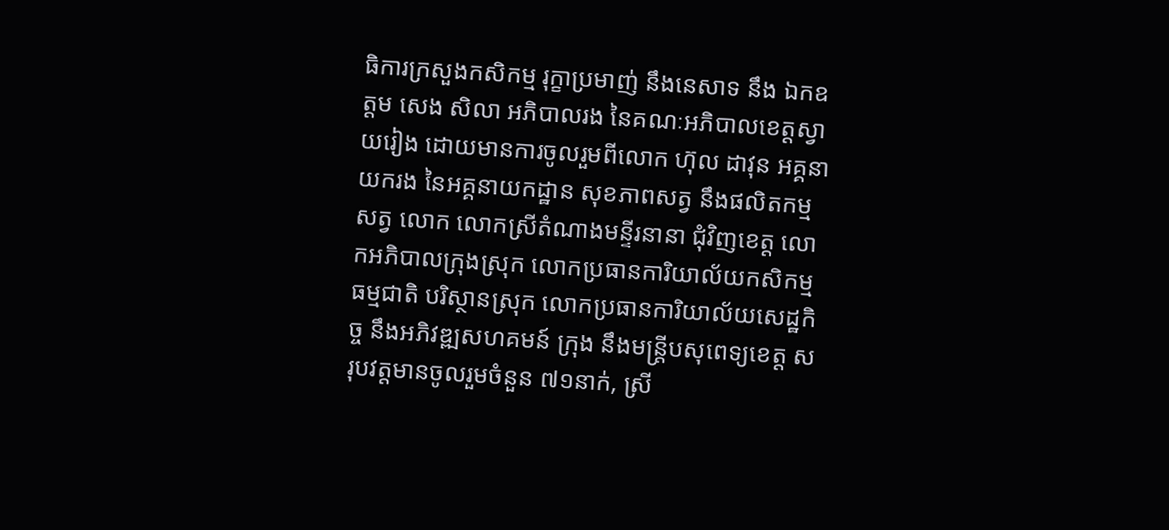ធិការក្រសួងកសិកម្ម រុក្ខាប្រមាញ់ នឹងនេសាទ នឹង ឯកឧត្តម សេង សិលា អភិបាលរង នៃគណៈអភិបាលខេត្តស្វាយរៀង ដោយមានការចូលរួមពីលោក ហ៊ុល ដាវុន អគ្គនាយករង នៃអគ្គនាយកដ្ឋាន សុខភាពសត្វ នឹងផលិតកម្មសត្វ លោក លោកស្រីតំណាងមន្ទីរនានា ជុំវិញខេត្ត លោកអភិបាលក្រុងស្រុក លោកប្រធានការិយាល័យកសិកម្ម ធម្មជាតិ បរិស្ថានស្រុក លោកប្រធានការិយាល័យសេដ្ឋកិច្ច នឹងអភិវឌ្ឍសហគមន៍ ក្រុង នឹងមន្ត្រីបសុពេទ្យខេត្ត សរុបវត្តមានចូលរួមចំនួន ៧១នាក់, ស្រី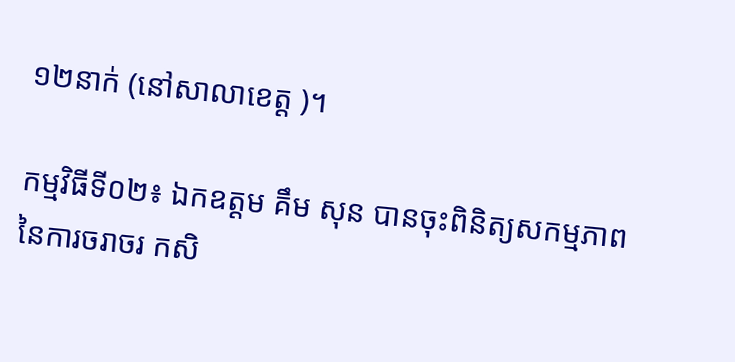១២នាក់ (នៅសាលាខេត្ត )។

កម្មវិធីទី០២៖ ឯកឧត្តម គឹម សុន បានចុះពិនិត្យសកម្មភាពនៃការចរាចរ កសិ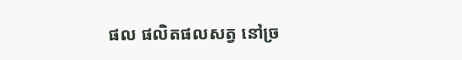ផល ផលិតផលសត្វ នៅច្រ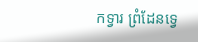កទ្វារ ព្រំដែនទ្វេ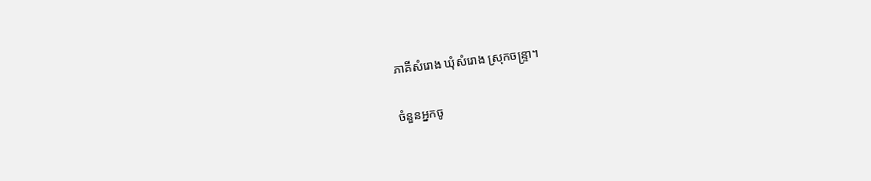ភាគីសំរោង ឃុំសំរោង ស្រុកចន្ទ្រា។

ចំនួនអ្នកចូ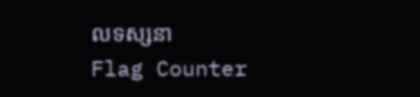លទស្សនា
Flag Counter